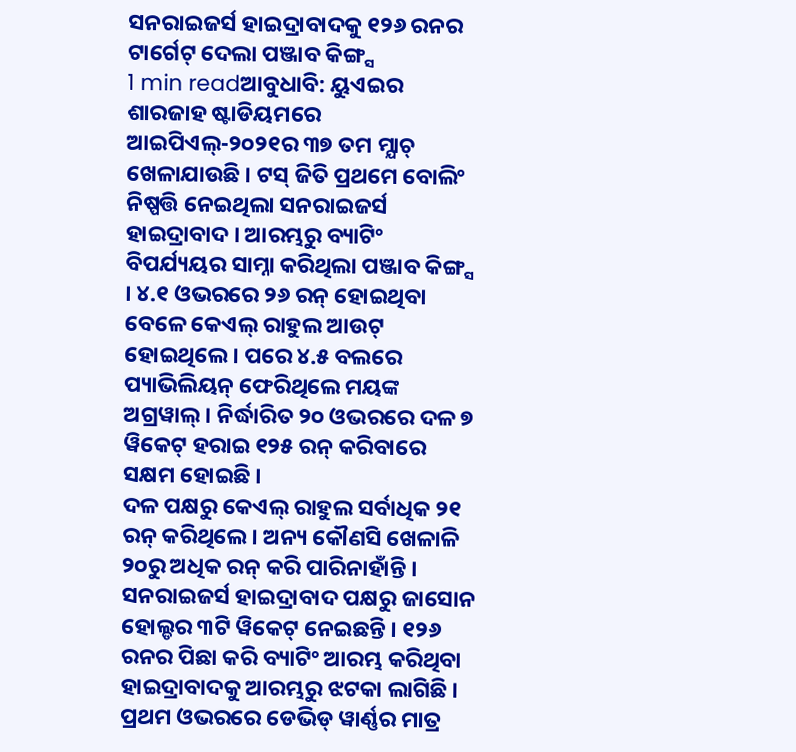ସନରାଇଜର୍ସ ହାଇଦ୍ରାବାଦକୁ ୧୨୬ ରନର ଟାର୍ଗେଟ୍ ଦେଲା ପଞ୍ଜାବ କିଙ୍ଗ୍ସ
1 min readଆବୁଧାବି: ୟୁଏଇର ଶାରଜାହ ଷ୍ଟାଡିୟମରେ ଆଇପିଏଲ୍-୨୦୨୧ର ୩୭ ତମ ମ୍ଯାଚ୍ ଖେଳାଯାଉଛି । ଟସ୍ ଜିତି ପ୍ରଥମେ ବୋଲିଂ ନିଷ୍ପତ୍ତି ନେଇଥିଲା ସନରାଇଜର୍ସ ହାଇଦ୍ରାବାଦ । ଆରମ୍ଭରୁ ବ୍ୟାଟିଂ ବିପର୍ଯ୍ୟୟର ସାମ୍ନା କରିଥିଲା ପଞ୍ଜାବ କିଙ୍ଗ୍ସ । ୪.୧ ଓଭରରେ ୨୬ ରନ୍ ହୋଇଥିବା ବେଳେ କେଏଲ୍ ରାହୁଲ ଆଉଟ୍ ହୋଇଥିଲେ । ପରେ ୪.୫ ବଲରେ ପ୍ୟାଭିଲିୟନ୍ ଫେରିଥିଲେ ମୟଙ୍କ ଅଗ୍ରୱାଲ୍ । ନିର୍ଦ୍ଧାରିତ ୨୦ ଓଭରରେ ଦଳ ୭ ୱିକେଟ୍ ହରାଇ ୧୨୫ ରନ୍ କରିବାରେ ସକ୍ଷମ ହୋଇଛି ।
ଦଳ ପକ୍ଷରୁ କେଏଲ୍ ରାହୁଲ ସର୍ବାଧିକ ୨୧ ରନ୍ କରିଥିଲେ । ଅନ୍ୟ କୌଣସି ଖେଳାଳି ୨୦ରୁ ଅଧିକ ରନ୍ କରି ପାରିନାହାଁନ୍ତି । ସନରାଇଜର୍ସ ହାଇଦ୍ରାବାଦ ପକ୍ଷରୁ ଜାସୋନ ହୋଲ୍ଡର ୩ଟି ୱିକେଟ୍ ନେଇଛନ୍ତି । ୧୨୬ ରନର ପିଛା କରି ବ୍ୟାଟିଂ ଆରମ୍ଭ କରିଥିବା ହାଇଦ୍ରାବାଦକୁ ଆରମ୍ଭରୁ ଝଟକା ଲାଗିଛି । ପ୍ରଥମ ଓଭରରେ ଡେଭିଡ୍ ୱାର୍ଣ୍ଣର ମାତ୍ର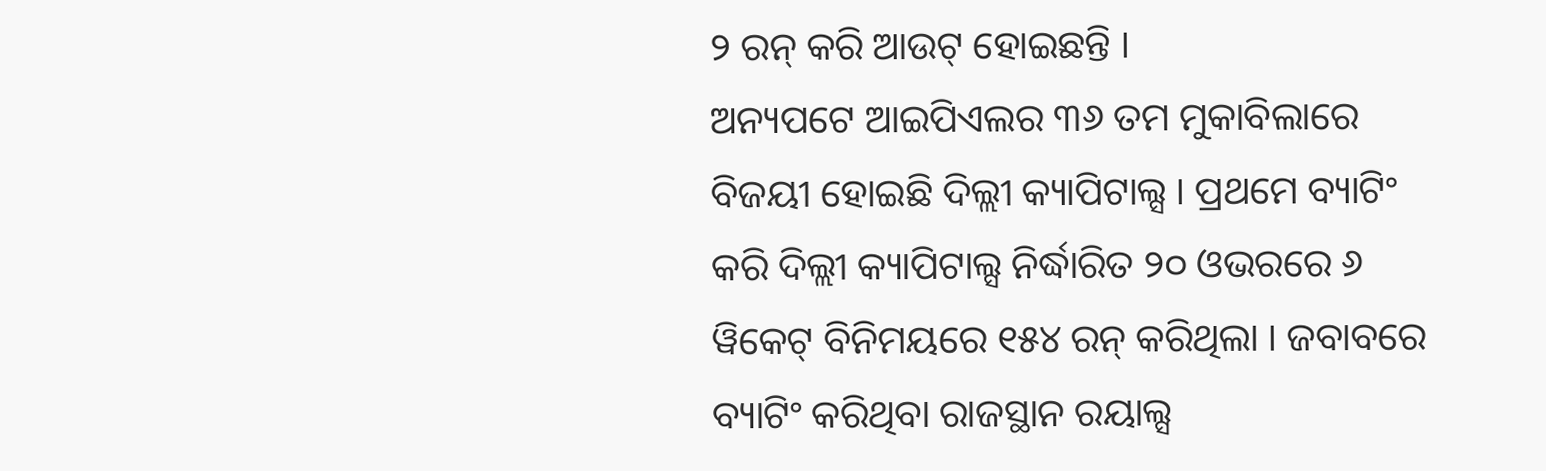୨ ରନ୍ କରି ଆଉଟ୍ ହୋଇଛନ୍ତି ।
ଅନ୍ୟପଟେ ଆଇପିଏଲର ୩୬ ତମ ମୁକାବିଲାରେ ବିଜୟୀ ହୋଇଛି ଦିଲ୍ଲୀ କ୍ୟାପିଟାଲ୍ସ । ପ୍ରଥମେ ବ୍ୟାଟିଂ କରି ଦିଲ୍ଲୀ କ୍ୟାପିଟାଲ୍ସ ନିର୍ଦ୍ଧାରିତ ୨୦ ଓଭରରେ ୬ ୱିକେଟ୍ ବିନିମୟରେ ୧୫୪ ରନ୍ କରିଥିଲା । ଜବାବରେ ବ୍ୟାଟିଂ କରିଥିବା ରାଜସ୍ଥାନ ରୟାଲ୍ସ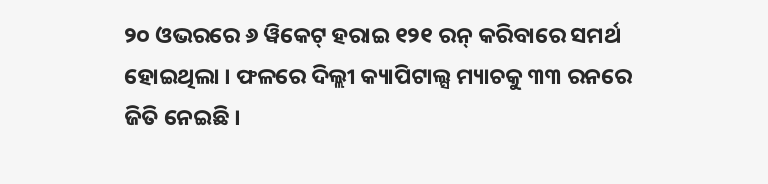୨୦ ଓଭରରେ ୬ ୱିକେଟ୍ ହରାଇ ୧୨୧ ରନ୍ କରିବାରେ ସମର୍ଥ ହୋଇଥିଲା । ଫଳରେ ଦିଲ୍ଲୀ କ୍ୟାପିଟାଲ୍ସ ମ୍ୟାଚକୁ ୩୩ ରନରେ ଜିତି ନେଇଛି ।